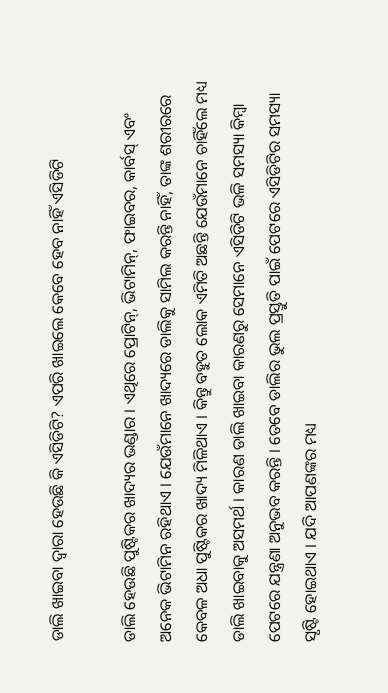ଡାଲି ଖାଇବା ଦ୍ୱାରା ହେଉଛି କି ଏସିଡିଟି? ଏପରି ଖାଇଲେ କେବେ ହେବ ନାହିଁ ଏସିଡିଟି

ଡାଲି ହେଉଛି ପୁଷ୍ଟିକର ଖାଦ୍ୟର ଭଣ୍ଡାର । ଏଥିରେ ପ୍ରୋଟିନ୍, ଭିଟାମିନ୍, ଫାଇବର, କାର୍ବସ୍ ଏବଂ ଅନେକ ଭିଟାମିନ ରହିଥାଏ । ଯେଉଁମାନେ ଖାଦ୍ୟରେ ଡାଲିକୁ ସାମିଲ କରନ୍ତି ନାହିଁ, ତାଙ୍କ ଶରୀରରେ କେବଳ ଅଧା ପୁଷ୍ଟିକର ଖାଦ୍ୟ ମିଳିଥାଏ । କିନ୍ତୁ ବହୁତ ଲୋକ ଏମିତି ଅଛନ୍ତି ଯେଉଁମାନେ ଚାହିଁଲେ ମଧ୍ୟ ଡାଲି ଖାଇବାକୁ ଅସମର୍ଥ । କାରଣ ଡାଲି ଖାଇବା କାରଣରୁ ସେମାନେ ଏସିଡିଟି ଭଳି ସମସ୍ୟା କିମ୍ବା ପେଟରେ ଯନ୍ତ୍ରଣା ଅନୁଭବ କରନ୍ତି । ତେବେ ଡାଲିର ଭୁଲ ପ୍ରସ୍ତୁତି ପାଇଁ ପେଟରେ ଏସିଡିଟିର ସମସ୍ୟା ସୃଷ୍ଟି ହୋଇଥାଏ । ଯଦି ଆପଣଙ୍କର ମଧ୍ୟ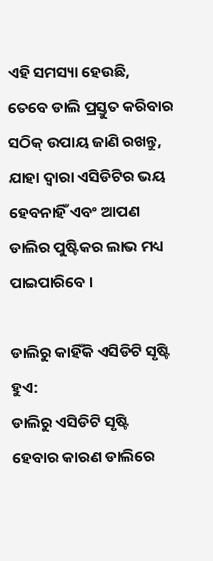ଏହି ସମସ୍ୟା ହେଉଛି, ତେବେ ଡାଲି ପ୍ରସ୍ତୁତ କରିବାର ସଠିକ୍ ଉପାୟ ଜାଣି ରଖନ୍ତୁ, ଯାହା ଦ୍ୱାରା ଏସିଡିଟିର ଭୟ ହେବନାହିଁ ଏବଂ ଆପଣ ଡାଲିର ପୁଷ୍ଟିକର ଲାଭ ମଧ୍ୟ ପାଇପାରିବେ ।

ଡାଲିରୁ କାହିଁକି ଏସିଡିଟି ସୃଷ୍ଟି ହୁଏ:
ଡାଲିରୁ ଏସିଡିଟି ସୃଷ୍ଟି ହେବାର କାରଣ ଡାଲିରେ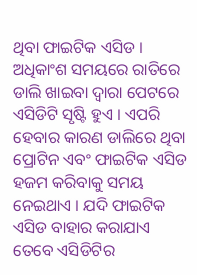ଥିବା ଫାଇଟିକ ଏସିଡ । ଅଧିକାଂଶ ସମୟରେ ରାତିରେ ଡାଲି ଖାଇବା ଦ୍ୱାରା ପେଟରେ ଏସିଡିଟି ସୃଷ୍ଟି ହୁଏ । ଏପରି ହେବାର କାରଣ ଡାଲିରେ ଥିବା ପ୍ରୋଟିନ ଏବଂ ଫାଇଟିକ ଏସିଡ ହଜମ କରିବାକୁ ସମୟ ନେଇଥାଏ । ଯଦି ଫାଇଟିକ ଏସିଡ ବାହାର କରାଯାଏ ତେବେ ଏସିଡିଟିର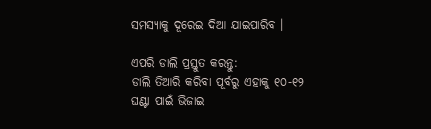ସମସ୍ୟାକୁ ଦୂରେଇ ଦିଆ ଯାଇପାରିବ ।

ଏପରି ଡାଲି ପ୍ରସ୍ତୁତ କରନ୍ତୁ:
ଡାଲି ତିଆରି କରିବା ପୂର୍ବରୁ ଏହାକୁ ୧୦-୧୨ ଘଣ୍ଟା ପାଇଁ ଭିଜାଇ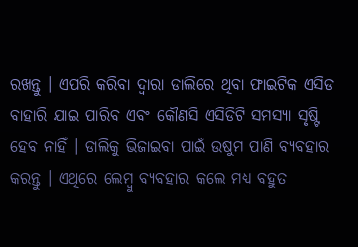ରଖନ୍ତୁ । ଏପରି କରିବା ଦ୍ୱାରା ଡାଲିରେ ଥିବା ଫାଇଟିକ ଏସିଡ ବାହାରି ଯାଇ ପାରିବ ଏବଂ କୌଣସି ଏସିଡିଟି ସମସ୍ୟା ସୃଷ୍ଟି ହେବ ନାହିଁ । ଡାଲିକୁ ଭିଜାଇବା ପାଇଁ ଉଷୁମ ପାଣି ବ୍ୟବହାର କରନ୍ତୁ । ଏଥିରେ ଲେମ୍ବୁ ବ୍ୟବହାର କଲେ ମଧ୍ୟ ବହୁତ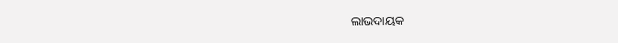ଲାଭଦାୟକ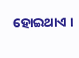ହୋଇଥାଏ ।